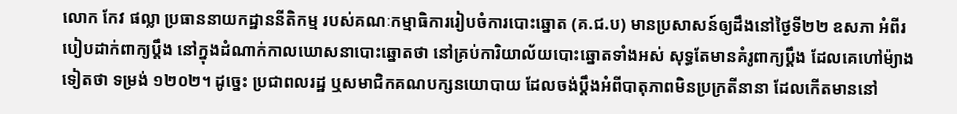លោក កែវ ផល្លា ប្រធាននាយកដ្ឋាននីតិកម្ម របស់គណៈកម្មាធិការរៀបចំការបោះឆ្នោត (គ.ជ.ប) មានប្រសាសន៍ឲ្យដឹងនៅថ្ងៃទី២២ ឧសភា អំពីរបៀបដាក់ពាក្យប្ដឹង នៅក្នុងដំណាក់កាលឃោសនាបោះឆ្នោតថា នៅគ្រប់ការិយាល័យបោះឆ្នោតទាំងអស់ សុទ្ធតែមានគំរូពាក្យប្ដឹង ដែលគេហៅម៉្យាងទៀតថា ទម្រង់ ១២០២។ ដូច្នេះ ប្រជាពលរដ្ឋ ឬសមាជិកគណបក្សនយោបាយ ដែលចង់ប្ដឹងអំពីបាតុភាពមិនប្រក្រតីនានា ដែលកើតមាននៅ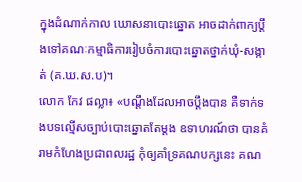ក្នុងដំណាក់កាល ឃោសនាបោះឆ្នោត អាចដាក់ពាក្យប្ដឹងទៅគណៈកម្មាធិការរៀបចំការបោះឆ្នោតថ្នាក់ឃុំ-សង្កាត់ (គ.ឃ.ស.ប)។
លោក កែវ ផល្លា៖ «បណ្ដឹងដែលអាចប្ដឹងបាន គឺទាក់ទងបទល្មើសច្បាប់បោះឆ្នោតតែម្តង ឧទាហរណ៍ថា បានគំរាមកំហែងប្រជាពលរដ្ឋ កុំឲ្យគាំទ្រគណបក្សនេះ គណ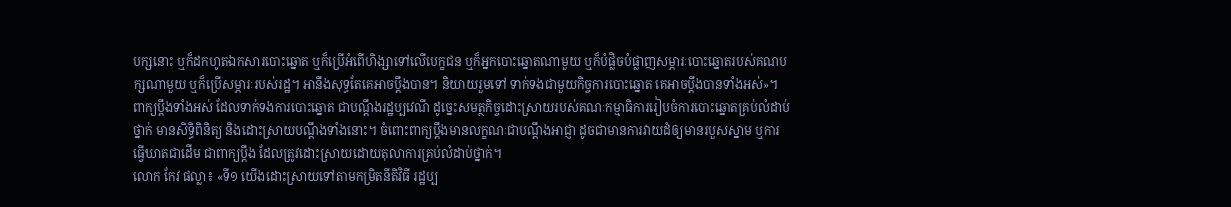បក្សនោះ ឬក៏ដកហូតឯកសារបោះឆ្នោត ឬក៏ប្រើអំពើហិង្សាទៅលើបេក្ខជន ឬក៏អ្នកបោះឆ្នោតណាមួយ ឬក៏បំផ្លិចបំផ្លាញសម្ភារៈបោះឆ្នោតរបស់គណបក្សណាមួយ ឬក៏ប្រើសម្ភារៈរបស់រដ្ឋ។ អានឹងសុទ្ធតែគេអាចប្ដឹងបាន។ និយាយរួមទៅ ទាក់ទងជាមួយកិច្ចការបោះឆ្នោត គេអាចប្ដឹងបានទាំងអស់»។
ពាក្យប្ដឹងទាំងអស់ ដែលទាក់ទងការបោះឆ្នោត ជាបណ្ដឹងរដ្ឋប្បវេណី ដូច្នេះសមត្ថកិច្ចដោះស្រាយរបស់គណៈកម្មាធិការរៀបចំការបោះឆ្នោតគ្រប់លំដាប់ថ្នាក់ មានសិទ្ធិពិនិត្យ និងដោះស្រាយបណ្ដឹងទាំងនោះ។ ចំពោះពាក្យប្ដឹងមានលក្ខណៈជាបណ្ដឹងអាជ្ញា ដូចជាមានការវាយដំឲ្យមានរបួសស្នាម ឬការធ្វើឃាតជាដើម ជាពាក្យប្ដឹង ដែលត្រូវដោះស្រាយដោយតុលាការគ្រប់លំដាប់ថ្នាក់។
លោក កែវ ផល្លា៖ «ទី១ យើងដោះស្រាយទៅតាមកម្រិតនីតិវិធី រដ្ឋប្ប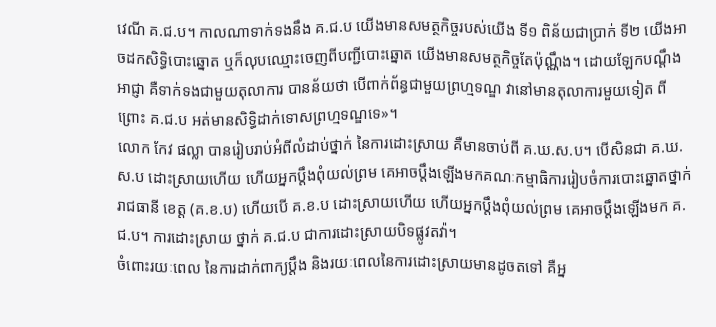វេណី គ.ជ.ប។ កាលណាទាក់ទងនឹង គ.ជ.ប យើងមានសមត្ថកិច្ចរបស់យើង ទី១ ពិន័យជាប្រាក់ ទី២ យើងអាចដកសិទ្ធិបោះឆ្នោត ឬក៏លុបឈ្មោះចេញពីបញ្ជីបោះឆ្នោត យើងមានសមត្ថកិច្ចតែប៉ុណ្ណឹង។ ដោយឡែកបណ្ដឹងអាជ្ញា គឺទាក់ទងជាមួយតុលាការ បានន័យថា បើពាក់ព័ន្ធជាមួយព្រហ្មទណ្ឌ វានៅមានតុលាការមួយទៀត ពីព្រោះ គ.ជ.ប អត់មានសិទ្ធិដាក់ទោសព្រហ្មទណ្ឌទេ»។
លោក កែវ ផល្លា បានរៀបរាប់អំពីលំដាប់ថ្នាក់ នៃការដោះស្រាយ គឺមានចាប់ពី គ.ឃ.ស.ប។ បើសិនជា គ.ឃ.ស.ប ដោះស្រាយហើយ ហើយអ្នកប្ដឹងពុំយល់ព្រម គេអាចប្ដឹងឡើងមកគណៈកម្មាធិការរៀបចំការបោះឆ្នោតថ្នាក់ រាជធានី ខេត្ត (គ.ខ.ប) ហើយបើ គ.ខ.ប ដោះស្រាយហើយ ហើយអ្នកប្ដឹងពុំយល់ព្រម គេអាចប្ដឹងឡើងមក គ.ជ.ប។ ការដោះស្រាយ ថ្នាក់ គ.ជ.ប ជាការដោះស្រាយបិទផ្លូវតវ៉ា។
ចំពោះរយៈពេល នៃការដាក់ពាក្យប្ដឹង និងរយៈពេលនៃការដោះស្រាយមានដូចតទៅ គឺអ្ន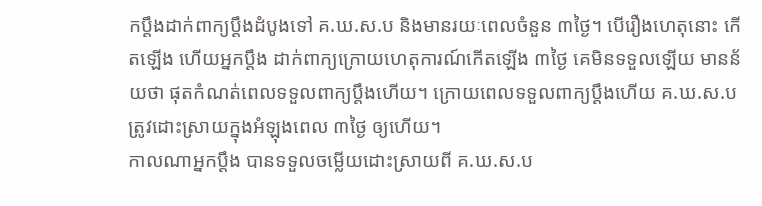កប្ដឹងដាក់ពាក្យប្ដឹងដំបូងទៅ គ.ឃ.ស.ប និងមានរយៈពេលចំនួន ៣ថ្ងៃ។ បើរឿងហេតុនោះ កើតឡើង ហើយអ្នកប្ដឹង ដាក់ពាក្យក្រោយហេតុការណ៍កើតឡើង ៣ថ្ងៃ គេមិនទទួលឡើយ មានន័យថា ផុតកំណត់ពេលទទួលពាក្យប្ដឹងហើយ។ ក្រោយពេលទទួលពាក្យប្ដឹងហើយ គ.ឃ.ស.ប ត្រូវដោះស្រាយក្នុងអំឡុងពេល ៣ថ្ងៃ ឲ្យហើយ។
កាលណាអ្នកប្ដឹង បានទទួលចម្លើយដោះស្រាយពី គ.ឃ.ស.ប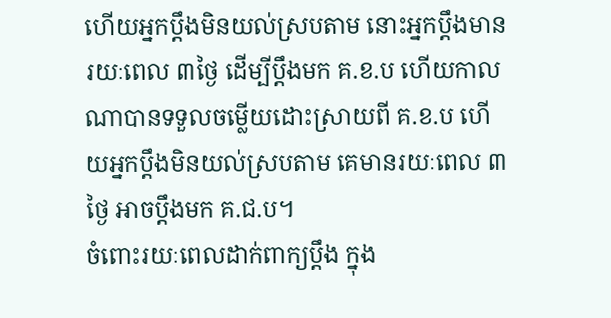ហើយអ្នកប្ដឹងមិនយល់ស្របតាម នោះអ្នកប្ដឹងមានរយៈពេល ៣ថ្ងៃ ដើម្បីប្ដឹងមក គ.ខ.ប ហើយកាលណាបានទទួលចម្លើយដោះស្រាយពី គ.ខ.ប ហើយអ្នកប្ដឹងមិនយល់ស្របតាម គេមានរយៈពេល ៣ថ្ងៃ អាចប្ដឹងមក គ.ជ.ប។
ចំពោះរយៈពេលដាក់ពាក្យប្ដឹង ក្នុង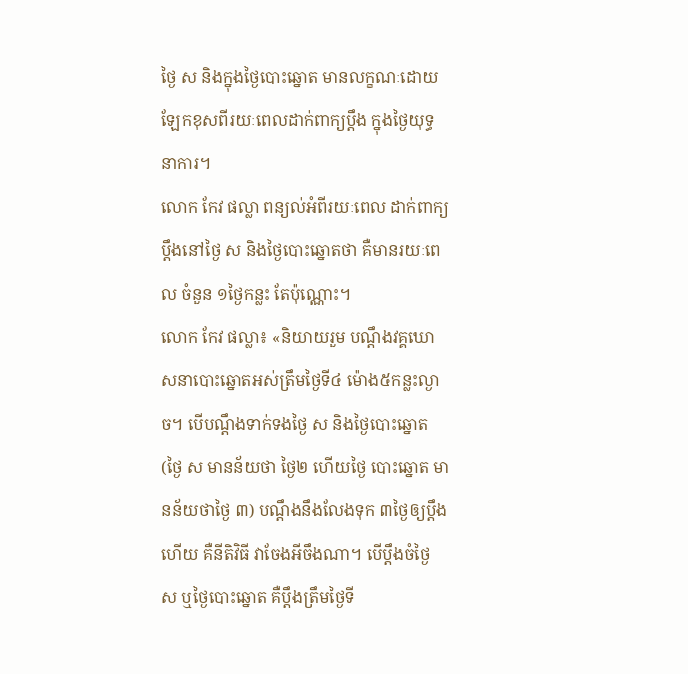ថ្ងៃ ស និងក្នុងថ្ងៃបោះឆ្នោត មានលក្ខណៈដោយឡែកខុសពីរយៈពេលដាក់ពាក្យប្ដឹង ក្នុងថ្ងៃយុទ្ធនាការ។
លោក កែវ ផល្លា ពន្យល់អំពីរយៈពេល ដាក់ពាក្យប្ដឹងនៅថ្ងៃ ស និងថ្ងៃបោះឆ្នោតថា គឺមានរយៈពេល ចំនួន ១ថ្ងៃកន្លះ តែប៉ុណ្ណោះ។
លោក កែវ ផល្លា៖ «និយាយរួម បណ្ដឹងវគ្គឃោសនាបោះឆ្នោតអស់ត្រឹមថ្ងៃទី៤ ម៉ោង៥កន្លះល្ងាច។ បើបណ្ដឹងទាក់ទងថ្ងៃ ស និងថ្ងៃបោះឆ្នោត (ថ្ងៃ ស មានន័យថា ថ្ងៃ២ ហើយថ្ងៃ បោះឆ្នោត មានន័យថាថ្ងៃ ៣) បណ្ដឹងនឹងលែងទុក ៣ថ្ងៃឲ្យប្ដឹងហើយ គឺនីតិវិធី វាចែងអីចឹងណា។ បើប្ដឹងចំថ្ងៃ ស ឬថ្ងៃបោះឆ្នោត គឺប្ដឹងត្រឹមថ្ងៃទី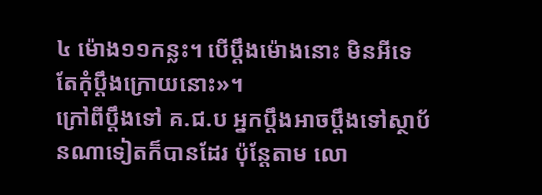៤ ម៉ោង១១កន្លះ។ បើប្ដឹងម៉ោងនោះ មិនអីទេ តែកុំប្ដឹងក្រោយនោះ»។
ក្រៅពីប្ដឹងទៅ គ.ជ.ប អ្នកប្ដឹងអាចប្ដឹងទៅស្ថាប័នណាទៀតក៏បានដែរ ប៉ុន្តែតាម លោ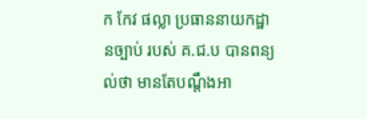ក កែវ ផល្លា ប្រធាននាយកដ្ឋានច្បាប់ របស់ គ.ជ.ប បានពន្យល់ថា មានតែបណ្ដឹងអា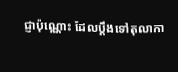ជ្ញាប៉ុណ្ណោះ ដែលប្ដឹងទៅតុលាកា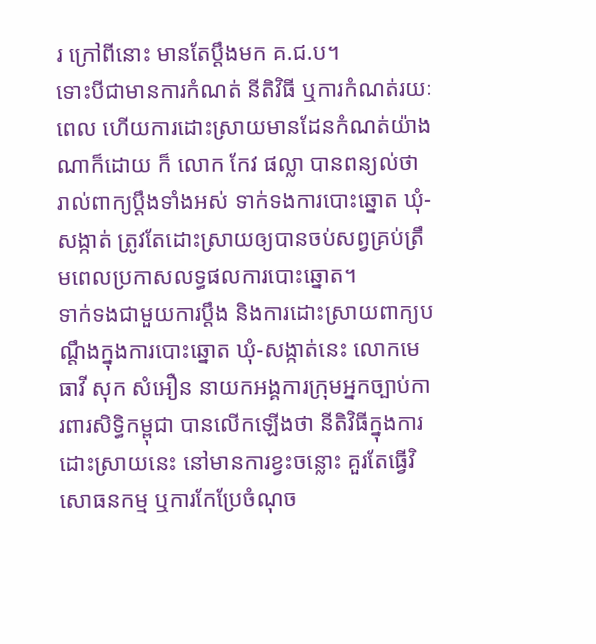រ ក្រៅពីនោះ មានតែប្ដឹងមក គ.ជ.ប។
ទោះបីជាមានការកំណត់ នីតិវិធី ឬការកំណត់រយៈពេល ហើយការដោះស្រាយមានដែនកំណត់យ៉ាងណាក៏ដោយ ក៏ លោក កែវ ផល្លា បានពន្យល់ថា រាល់ពាក្យប្ដឹងទាំងអស់ ទាក់ទងការបោះឆ្នោត ឃុំ-សង្កាត់ ត្រូវតែដោះស្រាយឲ្យបានចប់សព្វគ្រប់ត្រឹមពេលប្រកាសលទ្ធផលការបោះឆ្នោត។
ទាក់ទងជាមួយការប្ដឹង និងការដោះស្រាយពាក្យបណ្ដឹងក្នុងការបោះឆ្នោត ឃុំ-សង្កាត់នេះ លោកមេធាវី សុក សំអឿន នាយកអង្គការក្រុមអ្នកច្បាប់ការពារសិទ្ធិកម្ពុជា បានលើកឡើងថា នីតិវិធីក្នុងការដោះស្រាយនេះ នៅមានការខ្វះចន្លោះ គួរតែធ្វើវិសោធនកម្ម ឬការកែប្រែចំណុច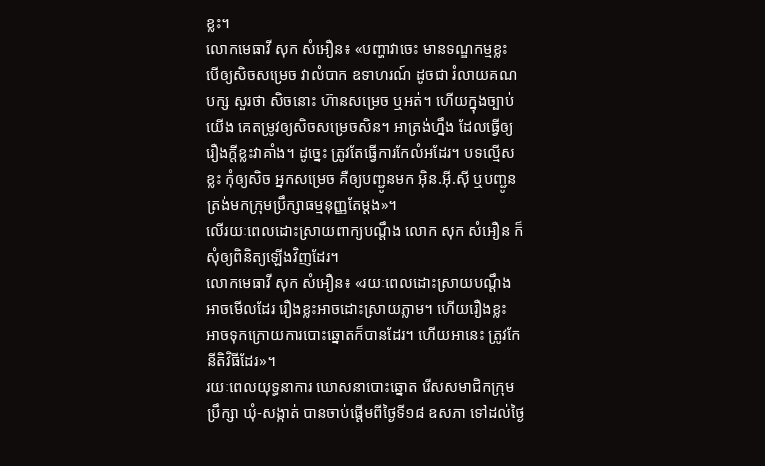ខ្លះ។
លោកមេធាវី សុក សំអឿន៖ «បញ្ហាវាចេះ មានទណ្ឌកម្មខ្លះ បើឲ្យសិចសម្រេច វាលំបាក ឧទាហរណ៍ ដូចជា រំលាយគណបក្ស សួរថា សិចនោះ ហ៊ានសម្រេច ឬអត់។ ហើយក្នុងច្បាប់យើង គេតម្រូវឲ្យសិចសម្រេចសិន។ អាត្រង់ហ្នឹង ដែលធ្វើឲ្យរឿងក្តីខ្លះវាគាំង។ ដូច្នេះ ត្រូវតែធ្វើការកែលំអដែរ។ បទល្មើសខ្លះ កុំឲ្យសិច អ្នកសម្រេច គឺឲ្យបញ្ជូនមក អ៊ិន.អ៊ី.ស៊ី ឬបញ្ជូនត្រង់មកក្រុមប្រឹក្សាធម្មនុញ្ញតែម្តង»។
លើរយៈពេលដោះស្រាយពាក្យបណ្ដឹង លោក សុក សំអឿន ក៏សុំឲ្យពិនិត្យឡើងវិញដែរ។
លោកមេធាវី សុក សំអឿន៖ «រយៈពេលដោះស្រាយបណ្ដឹង អាចមើលដែរ រឿងខ្លះអាចដោះស្រាយភ្លាម។ ហើយរឿងខ្លះ អាចទុកក្រោយការបោះឆ្នោតក៏បានដែរ។ ហើយអានេះ ត្រូវកែនីតិវិធីដែរ»។
រយៈពេលយុទ្ធនាការ ឃោសនាបោះឆ្នោត រើសសមាជិកក្រុមប្រឹក្សា ឃុំ-សង្កាត់ បានចាប់ផ្ដើមពីថ្ងៃទី១៨ ឧសភា ទៅដល់ថ្ងៃ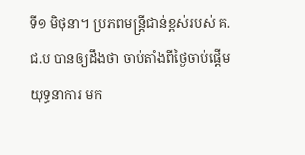ទី១ មិថុនា។ ប្រភពមន្ត្រីជាន់ខ្ពស់របស់ គ.ជ.ប បានឲ្យដឹងថា ចាប់តាំងពីថ្ងៃចាប់ផ្ដើមយុទ្ធនាការ មក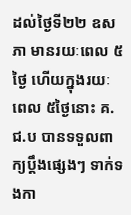ដល់ថ្ងៃទី២២ ឧសភា មានរយៈពេល ៥ថ្ងៃ ហើយក្នុងរយៈពេល ៥ថ្ងៃនោះ គ.ជ.ប បានទទួលពាក្យប្ដឹងផ្សេងៗ ទាក់ទងកា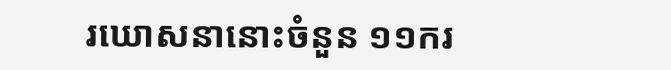រឃោសនានោះចំនួន ១១ករ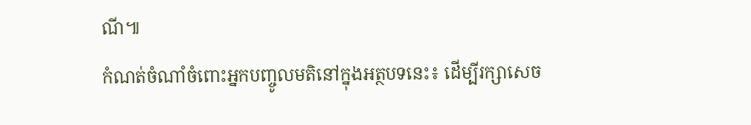ណី៕
កំណត់ចំណាំចំពោះអ្នកបញ្ចូលមតិនៅក្នុងអត្ថបទនេះ៖ ដើម្បីរក្សាសេច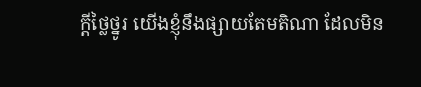ក្ដីថ្លៃថ្នូរ យើងខ្ញុំនឹងផ្សាយតែមតិណា ដែលមិន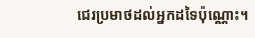ជេរប្រមាថដល់អ្នកដទៃប៉ុណ្ណោះ។